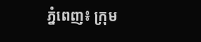ភ្នំពេញ៖ ក្រុម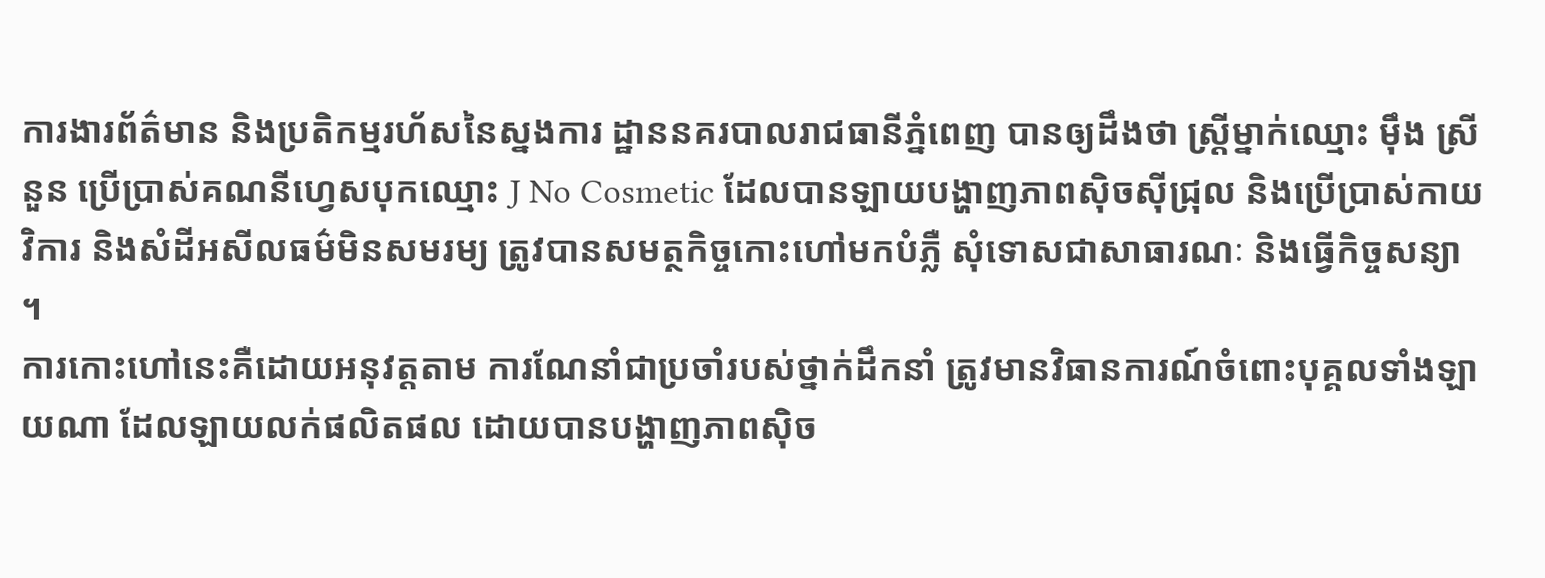ការងារព័ត៌មាន និងប្រតិកម្មរហ័សនៃស្នងការ ដ្ឋាននគរបាលរាជធានីភ្នំពេញ បានឲ្យដឹងថា ស្ត្រីម្នាក់ឈ្មោះ ម៉ឹង ស្រីនួន ប្រើប្រាស់គណនីហ្វេសបុកឈ្មោះ J No Cosmetic ដែលបានឡាយបង្ហាញភាពស៊ិចស៊ីជ្រុល និងប្រើប្រាស់កាយវិការ និងសំដីអសីលធម៌មិនសមរម្យ ត្រូវបានសមត្ថកិច្ចកោះហៅមកបំភ្លឺ សុំទោសជាសាធារណៈ និងធ្វើកិច្ចសន្យា ។
ការកោះហៅនេះគឺដោយអនុវត្តតាម ការណែនាំជាប្រចាំរបស់ថ្នាក់ដឹកនាំ ត្រូវមានវិធានការណ៍ចំពោះបុគ្គលទាំងឡាយណា ដែលឡាយលក់ផលិតផល ដោយបានបង្ហាញភាពស៊ិច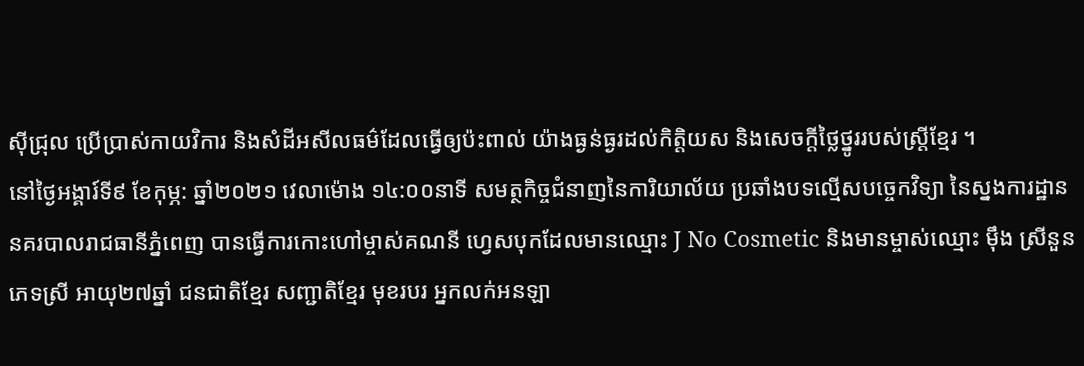ស៊ីជ្រុល ប្រើប្រាស់កាយវិការ និងសំដីអសីលធម៌ដែលធ្វើឲ្យប៉ះពាល់ យ៉ាងធ្ងន់ធ្ងរដល់កិត្តិយស និងសេចក្តីថ្លៃថ្នូររបស់ស្ត្រីខ្មែរ ។
នៅថ្ងៃអង្គារ៍ទី៩ ខែកុម្ភ: ឆ្នាំ២០២១ វេលាម៉ោង ១៤:០០នាទី សមត្ថកិច្ចជំនាញនៃការិយាល័យ ប្រឆាំងបទល្មើសបច្ចេកវិទ្យា នៃស្នងការដ្ឋាននគរបាលរាជធានីភ្នំពេញ បានធ្វើការកោះហៅម្ចាស់គណនី ហ្វេសបុកដែលមានឈ្មោះ J No Cosmetic និងមានម្ចាស់ឈ្មោះ ម៉ឹង ស្រីនួន ភេទស្រី អាយុ២៧ឆ្នាំ ជនជាតិខ្មែរ សញ្ជាតិខ្មែរ មុខរបរ អ្នកលក់អនឡា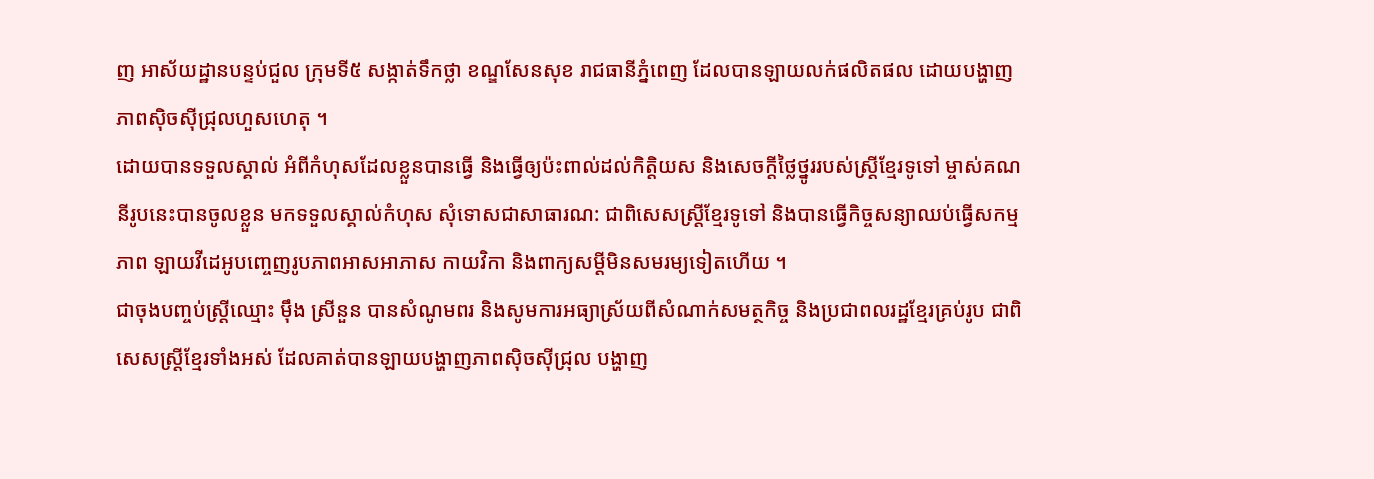ញ អាស័យដ្ឋានបន្ទប់ជួល ក្រុមទី៥ សង្កាត់ទឹកថ្លា ខណ្ឌសែនសុខ រាជធានីភ្នំពេញ ដែលបានឡាយលក់ផលិតផល ដោយបង្ហាញភាពស៊ិចស៊ីជ្រុលហួសហេតុ ។
ដោយបានទទួលស្គាល់ អំពីកំហុសដែលខ្លួនបានធ្វើ និងធ្វើឲ្យប៉ះពាល់ដល់កិត្តិយស និងសេចក្តីថ្លៃថ្នូររបស់ស្ត្រីខ្មែរទូទៅ ម្ចាស់គណនីរូបនេះបានចូលខ្លួន មកទទួលស្គាល់កំហុស សុំទោសជាសាធារណ: ជាពិសេសស្ត្រីខ្មែរទូទៅ និងបានធ្វើកិច្ចសន្យាឈប់ធ្វើសកម្មភាព ឡាយវីដេអូបញ្ចេញរូបភាពអាសអាភាស កាយវិកា និងពាក្យសម្តីមិនសមរម្យទៀតហើយ ។
ជាចុងបញ្ចប់ស្ត្រីឈ្មោះ ម៉ឹង ស្រីនួន បានសំណូមពរ និងសូមការអធ្យាស្រ័យពីសំណាក់សមត្ថកិច្ច និងប្រជាពលរដ្ឋខ្មែរគ្រប់រូប ជាពិសេសស្ត្រីខ្មែរទាំងអស់ ដែលគាត់បានឡាយបង្ហាញភាពស៊ិចស៊ីជ្រុល បង្ហាញ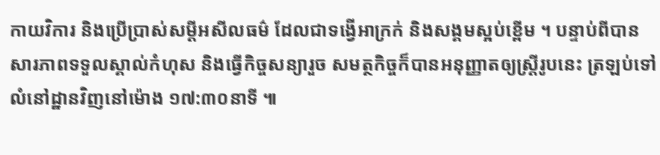កាយវិការ និងប្រើប្រាស់សម្តីអសីលធម៌ ដែលជាទង្វើអាក្រក់ និងសង្គមស្អប់ខ្ពើម ។ បន្ទាប់ពីបានសារភាពទទួលស្គាល់កំហុស និងធ្វើកិច្ចសន្យារួច សមត្ថកិច្ចក៏បានអនុញ្ញាតឲ្យស្ត្រីរូបនេះ ត្រឡប់ទៅលំនៅដ្ឋានវិញនៅម៉ោង ១៧:៣០នាទី ៕